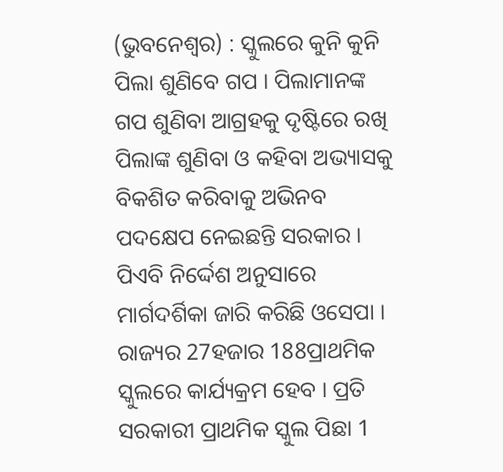(ଭୁବନେଶ୍ୱର) : ସ୍କୁଲରେ କୁନି କୁନି ପିଲା ଶୁଣିବେ ଗପ । ପିଲାମାନଙ୍କ ଗପ ଶୁଣିବା ଆଗ୍ରହକୁ ଦୃଷ୍ଟିରେ ରଖି ପିଲାଙ୍କ ଶୁଣିବା ଓ କହିବା ଅଭ୍ୟାସକୁ ବିକଶିତ କରିବାକୁ ଅଭିନବ ପଦକ୍ଷେପ ନେଇଛନ୍ତି ସରକାର । ପିଏବି ନିର୍ଦ୍ଦେଶ ଅନୁସାରେ ମାର୍ଗଦର୍ଶିକା ଜାରି କରିଛି ଓସେପା । ରାଜ୍ୟର 27ହଜାର 188ପ୍ରାଥମିକ ସ୍କୁଲରେ କାର୍ଯ୍ୟକ୍ରମ ହେବ । ପ୍ରତି ସରକାରୀ ପ୍ରାଥମିକ ସ୍କୁଲ ପିଛା 1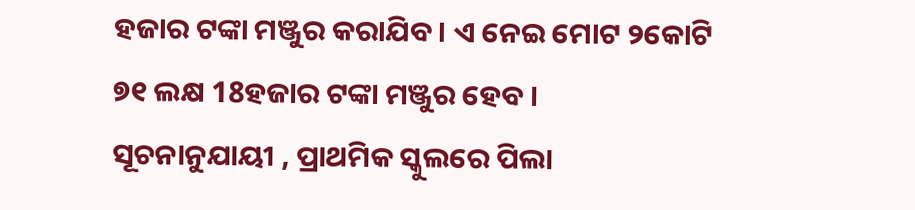ହଜାର ଟଙ୍କା ମଞ୍ଜୁର କରାଯିବ । ଏ ନେଇ ମୋଟ ୨କୋଟି ୭୧ ଲକ୍ଷ 18ହଜାର ଟଙ୍କା ମଞ୍ଜୁର ହେବ ।
ସୂଚନାନୁଯାୟୀ , ପ୍ରାଥମିକ ସ୍କୁଲରେ ପିଲା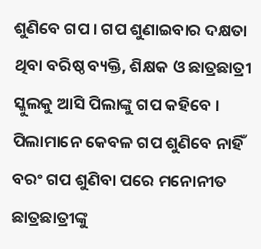ଶୁଣିବେ ଗପ । ଗପ ଶୁଣାଇବାର ଦକ୍ଷତା ଥିବା ବରିଷ୍ଠ ବ୍ୟକ୍ତି, ଶିକ୍ଷକ ଓ ଛାତ୍ରଛାତ୍ରୀ ସ୍କୁଲକୁ ଆସି ପିଲାଙ୍କୁ ଗପ କହିବେ । ପିଲାମାନେ କେବଳ ଗପ ଶୁଣିବେ ନାହିଁ ବରଂ ଗପ ଶୁଣିବା ପରେ ମନୋନୀତ ଛାତ୍ରଛାତ୍ରୀଙ୍କୁ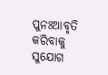ପୁନଃଆବୃତି କରିବାକୁ ସୁଯୋଗ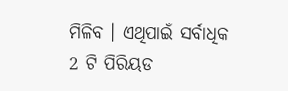ମିଳିବ । ଏଥିପାଇଁ ସର୍ବାଧିକ 2 ଟି ପିରିୟଡ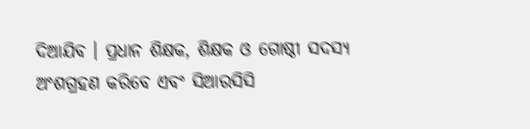ଦିଆଯିବ । ପ୍ରଧାନ ଶିକ୍ଷକ, ଶିକ୍ଷକ ଓ ଗୋଷ୍ଠୀ ସଦସ୍ୟ ଅଂଶଗ୍ରହଣ କରିବେ ଏବଂ ସିଆରସିସି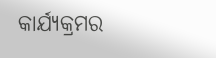କାର୍ଯ୍ୟକ୍ରମର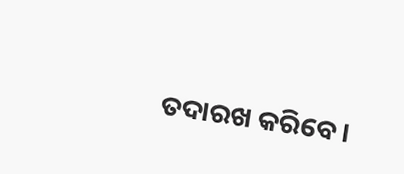ତଦାରଖ କରିବେ ।